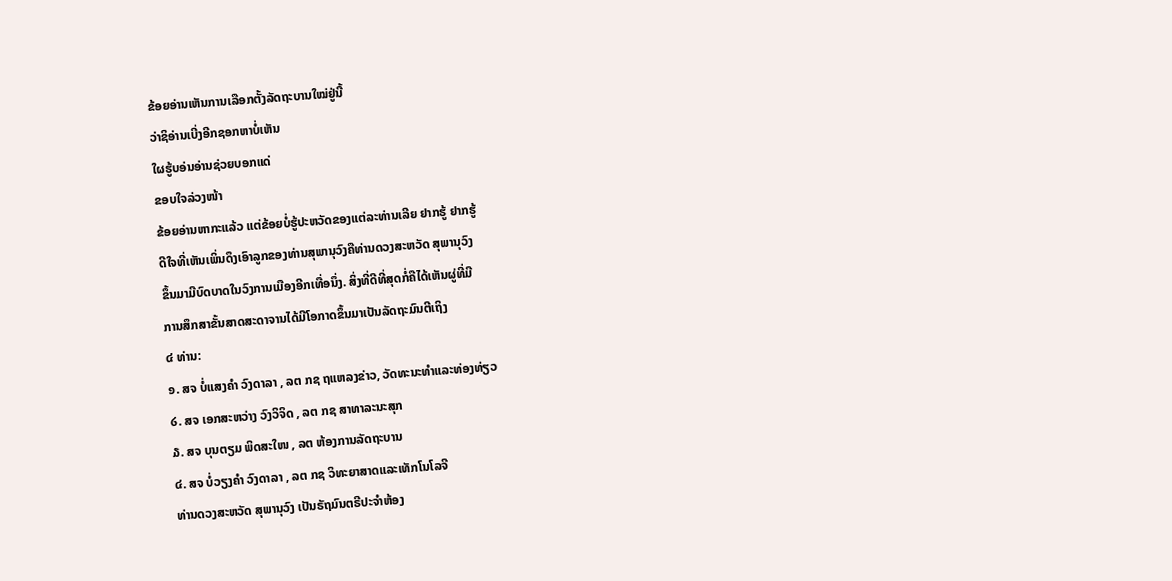ຂ້ອຍອ່ານເຫັນການເລືອກຕັ້ງລັດຖະບານໃໝ່ຢູ່ນີ້
ວ່າຊິອ່ານເບີ່ງອີກຊອກຫາບໍ່ເຫັນ
ໃຜຮູ້ບອ່ນອ່ານຊ່ວຍບອກແດ່
ຂອບໃຈລ່ວງໜ້າ
ຂ້ອຍອ່ານຫາກະແລ້ວ ແຕ່ຂ້ອຍບໍ່ຮູ້ປະຫວັດຂອງແຕ່ລະທ່ານເລີຍ ຢາກຮູ້ ຢາກຮູ້
ດີໃຈທີ່ເຫັນເພິ່ນດຶງເອົາລູກຂອງທ່ານສຸພານຸວົງຄືທ່ານດວງສະຫວັດ ສຸພານຸວົງ
ຂຶ້ນມາມີບົດບາດໃນວົງການເມືອງອີກເທື່ອນຶ່ງ. ສິ່ງທີ່ດີທີ່ສຸດກໍ່ຄືໄດ້ເຫັນຜູ່ທີ່ມີ
ການສຶກສາຂັ້ນສາດສະດາຈານໄດ້ມີໂອກາດຂຶ້ນມາເປັນລັດຖະມົນຕີເຖິງ
໔ ທ່ານ:
໑. ສຈ ບໍ່ແສງຄໍາ ວົງດາລາ , ລຕ ກຊ ຖແຫລງຂ່າວ, ວັດທະນະທໍາແລະທ່ອງທ່ຽວ
໒. ສຈ ເອກສະຫວ່າງ ວົງວິຈິດ , ລຕ ກຊ ສາທາລະນະສຸກ
໓. ສຈ ບຸນຕຽມ ພິດສະໃໜ , ລຕ ຫ້ອງການລັດຖະບານ
໔. ສຈ ບໍ່ວຽງຄໍາ ວົງດາລາ , ລຕ ກຊ ວິທະຍາສາດແລະເທັກໂນໂລຈີ
ທ່ານດວງສະຫວັດ ສຸພານຸວົງ ເປັນຣັຖມົນຕຣີປະຈໍາຫ້ອງ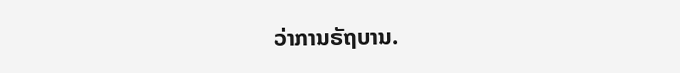ວ່າການຣັຖບານ.